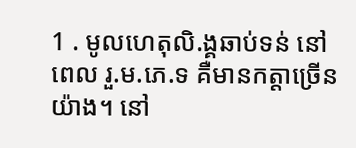1 . មូលហេតុលិ.ង្គឆាប់ទន់ នៅពេល រួ.ម.ភេ.ទ គឺមានកត្ដាច្រើនយ៉ាង។ នៅ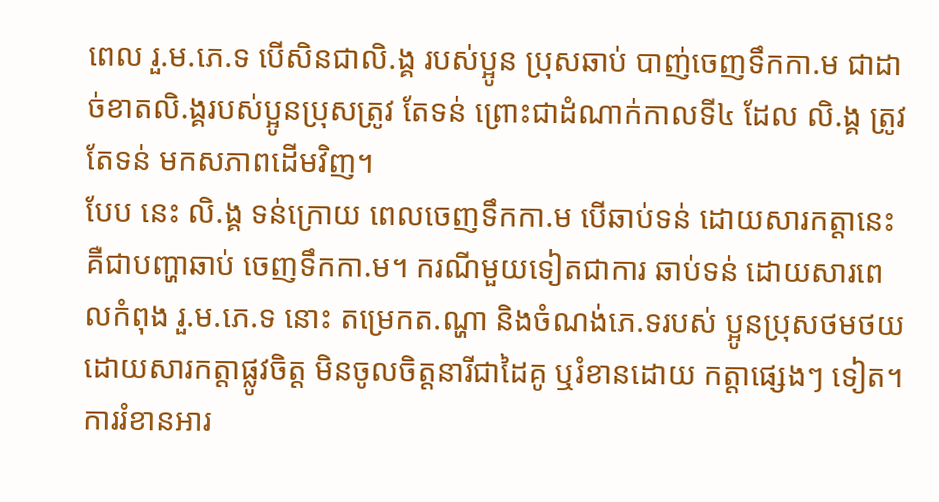ពេល រួ.ម.ភេ.ទ បើសិនជាលិ.ង្គ របស់ប្អូន ប្រុសឆាប់ បាញ់ចេញទឹកកា.ម ជាដាច់ខាតលិ.ង្គរបស់ប្អូនប្រុសត្រូវ តែទន់ ព្រោះជាដំណាក់កាលទី៤ ដែល លិ.ង្គ ត្រូវតែទន់ មកសភាពដើមវិញ។
បែប នេះ លិ.ង្គ ទន់ក្រោយ ពេលចេញទឹកកា.ម បើឆាប់ទន់ ដោយសារកត្ដានេះ គឺជាបញ្ហាឆាប់ ចេញទឹកកា.ម។ ករណីមួយទៀតជាការ ឆាប់ទន់ ដោយសារពេលកំពុង រួ.ម.ភេ.ទ នោះ តម្រេកត.ណ្ហា និងចំណង់ភេ.ទរបស់ ប្អូនប្រុសថមថយ ដោយសារកត្ដាផ្លូវចិត្ដ មិនចូលចិត្ដនារីជាដៃគូ ឬរំខានដោយ កត្ដាផ្សេងៗ ទៀត។
ការរំខានអារ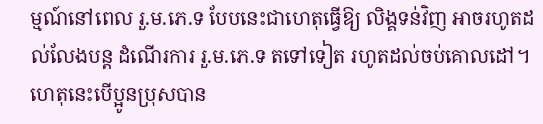ម្មណ៍នៅពេល រួ.ម.ភេ.ទ បែបនេះជាហេតុធ្វើឱ្យ លិង្គទន់វិញ អាចរហូតដល់លែងបន្ដ ដំណើរការ រួ.ម.ភេ.ទ តទៅទៀត រហូតដល់ចប់គោលដៅ។
ហេតុនេះបើប្អូនប្រុសបាន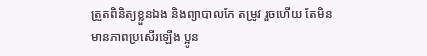ត្រួតពិនិត្យខ្លួនឯង និងព្យាបាលកែ តម្រូវ រួចហើយ តែមិនមានភាពប្រសើរឡើង ប្អូន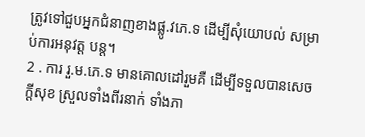ត្រូវទៅជួបអ្នកជំនាញខាងផ្លូ.វភេ.ទ ដើម្បីសុំយោបល់ សម្រាប់ការអនុវត្ដ បន្ដ។
2 . ការ រួ.ម.ភេ.ទ មានគោលដៅរួមគឺ ដើម្បីទទួលបានសេចក្ដីសុខ ស្រួលទាំងពីរនាក់ ទាំងភា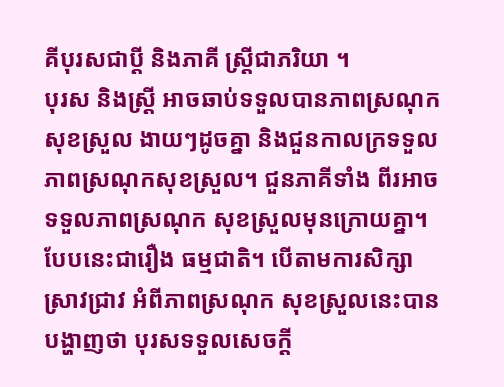គីបុរសជាប្ដី និងភាគី ស្ដ្រីជាភរិយា ។
បុរស និងស្ដ្រី អាចឆាប់ទទួលបានភាពស្រណុកសុខស្រួល ងាយៗដូចគ្នា និងជួនកាលក្រទទួល ភាពស្រណុកសុខស្រួល។ ជួនភាគីទាំង ពីរអាចទទួលភាពស្រណុក សុខស្រួលមុនក្រោយគ្នា។
បែបនេះជារឿង ធម្មជាតិ។ បើតាមការសិក្សាស្រាវជ្រាវ អំពីភាពស្រណុក សុខស្រួលនេះបានបង្ហាញថា បុរសទទួលសេចក្ដី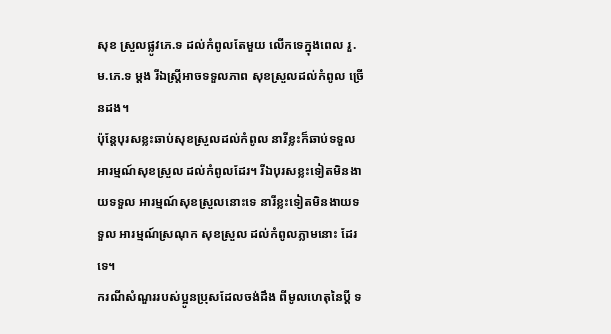សុខ ស្រួលផ្លូវភេ.ទ ដល់កំពូលតែមួយ លើកទេក្នុងពេល រួ.ម.ភេ.ទ ម្ដង រីឯស្ដ្រីអាចទទួលភាព សុខស្រួលដល់កំពូល ច្រើនដង។
ប៉ុន្ដែបុរសខ្លះឆាប់សុខស្រួលដល់កំពូល នារីខ្លះក៏ឆាប់ទទួលអារម្មណ៍សុខស្រួល ដល់កំពូលដែរ។ រីឯបុរសខ្លះទៀតមិនងាយទទួល អារម្មណ៍សុខស្រួលនោះទេ នារីខ្លះទៀតមិនងាយទទួល អារម្មណ៍ស្រណុក សុខស្រួល ដល់កំពូលភ្លាមនោះ ដែរទេ។
ករណីសំណួររបស់ប្អូនប្រុសដែលចង់ដឹង ពីមូលហេតុនៃប្ដី ទ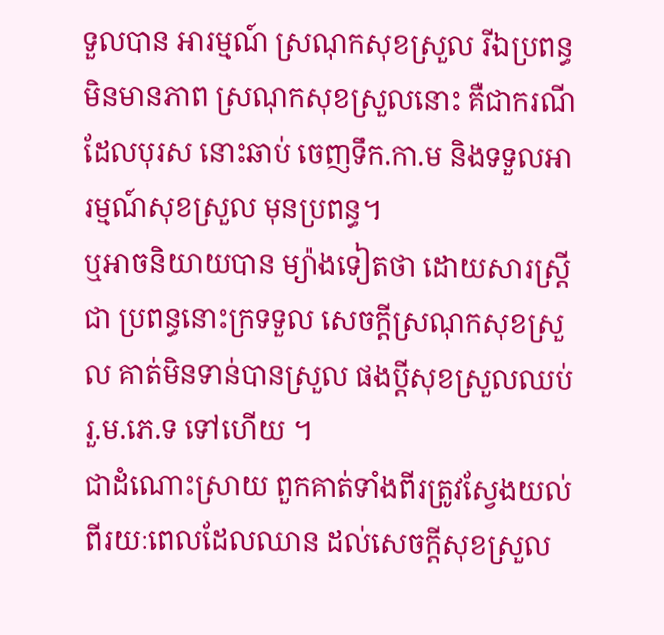ទួលបាន អារម្មណ៍ ស្រណុកសុខស្រួល រីឯប្រពន្ធមិនមានភាព ស្រណុកសុខស្រួលនោះ គឺជាករណីដែលបុរស នោះឆាប់ ចេញទឹក.កា.ម និងទទួលអារម្មណ៍សុខស្រួល មុនប្រពន្ធ។
ឬអាចនិយាយបាន ម្យ៉ាងទៀតថា ដោយសារស្ដ្រីជា ប្រពន្ធនោះក្រទទួល សេចក្ដីស្រណុកសុខស្រួល គាត់មិនទាន់បានស្រួល ផងប្ដីសុខស្រួលឈប់ រួ.ម.ភេ.ទ ទៅហើយ ។
ជាដំណោះស្រាយ ពួកគាត់ទាំងពីរត្រូវស្វែងយល់ ពីរយៈពេលដែលឈាន ដល់សេចក្ដីសុខស្រួល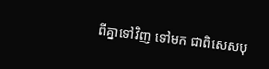ពីគ្នាទៅវិញ ទៅមក ជាពិសេសបុ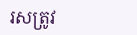រសត្រូវ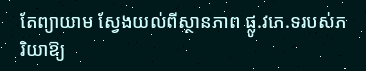តែព្យាយាម ស្វែងយល់ពីស្ថានភាព ផ្លូ.វភេ.ទរបស់ភរិយាឱ្យ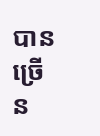បានច្រើន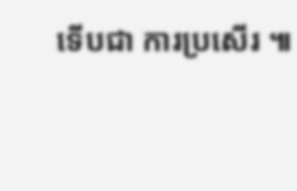ទើបជា ការប្រសើរ ៕